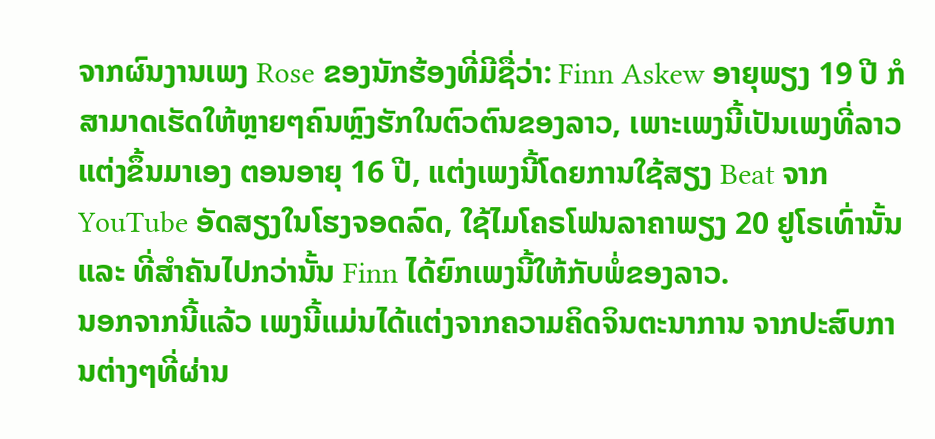ຈາກຜົນງານເພງ Rose ຂອງນັກຮ້ອງທີ່ມີຊື່ວ່າ: Finn Askew ອາຍຸພຽງ 19 ປີ ກໍສາມາດເຮັດໃຫ້ຫຼາຍໆຄົນຫຼົງຮັກໃນຕົວຕົນຂອງລາວ, ເພາະເພງນີ້ເປັນເພງທີ່ລາວແຕ່ງຂຶ້ນມາເອງ ຕອນອາຍຸ 16 ປີ, ແຕ່ງເພງນີ້ໂດຍການໃຊ້ສຽງ Beat ຈາກ YouTube ອັດສຽງໃນໂຮງຈອດລົດ, ໃຊ້ໄມໂຄຣໂຟນລາຄາພຽງ 20 ຢູໂຣເທົ່ານັ້ນ ແລະ ທີ່ສຳຄັນໄປກວ່ານັ້ນ Finn ໄດ້ຍົກເພງນີ້ໃຫ້ກັບພໍ່ຂອງລາວ.
ນອກຈາກນີ້ແລ້ວ ເພງນີ້ແມ່ນໄດ້ແຕ່ງຈາກຄວາມຄິດຈິນຕະນາການ ຈາກປະສົບການຕ່າງໆທີ່ຜ່ານ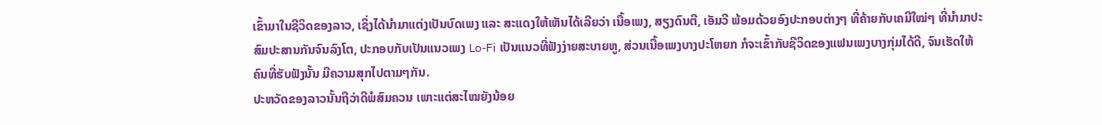ເຂົ້າມາໃນຊີວິດຂອງລາວ, ເຊິ່ງໄດ້ນໍາມາແຕ່ງເປັນບົດເພງ ແລະ ສະແດງໃຫ້ເຫັນໄດ້ເລີຍວ່າ ເນື້ອເພງ, ສຽງດົນຕີ, ເອັມວີ ພ້ອມດ້ວຍອົງປະກອບຕ່າງໆ ທີ່ຄ້າຍກັບເຄມີໃໝ່ໆ ທີ່ນໍາມາປະສົມປະສານກັນຈົນລົງໂຕ, ປະກອບກັບເປັນແນວເພງ Lo-Fi ເປັນແນວທີ່ຟັງງ່າຍສະບາຍຫູ, ສ່ວນເນື້ອເພງບາງປະໂຫຍກ ກໍຈະເຂົ້າກັບຊີວິດຂອງແຟນເພງບາງກຸ່ມໄດ້ດີ, ຈົນເຮັດໃຫ້ຄົນທີ່ຮັບຟັງນັ້ນ ມີຄວາມສຸກໄປຕາມໆກັນ.
ປະຫວັດຂອງລາວນັ້ນຖືວ່າດີພໍສົມຄວນ ເພາະແຕ່ສະໄໝຍັງນ້ອຍ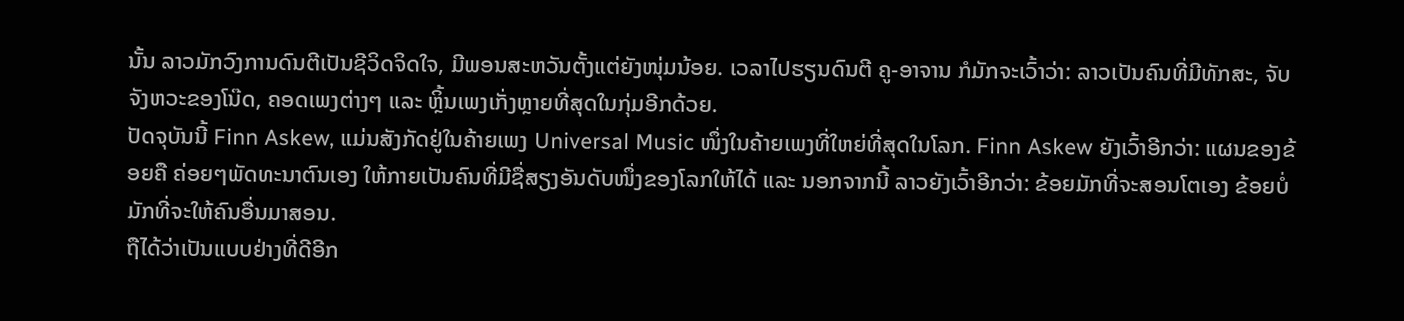ນັ້ນ ລາວມັກວົງການດົນຕີເປັນຊີວິດຈິດໃຈ, ມີພອນສະຫວັນຕັ້ງແຕ່ຍັງໜຸ່ມນ້ອຍ. ເວລາໄປຮຽນດົນຕີ ຄູ-ອາຈານ ກໍມັກຈະເວົ້າວ່າ: ລາວເປັນຄົນທີ່ມີທັກສະ, ຈັບຈັງຫວະຂອງໂນ໊ດ, ຄອດເພງຕ່າງໆ ແລະ ຫຼິ້ນເພງເກັ່ງຫຼາຍທີ່ສຸດໃນກຸ່ມອີກດ້ວຍ.
ປັດຈຸບັນນີ້ Finn Askew, ແມ່ນສັງກັດຢູ່ໃນຄ້າຍເພງ Universal Music ໜຶ່ງໃນຄ້າຍເພງທີ່ໃຫຍ່ທີ່ສຸດໃນໂລກ. Finn Askew ຍັງເວົ້າອີກວ່າ: ແຜນຂອງຂ້ອຍຄື ຄ່ອຍໆພັດທະນາຕົນເອງ ໃຫ້ກາຍເປັນຄົນທີ່ມີຊື່ສຽງອັນດັບໜຶ່ງຂອງໂລກໃຫ້ໄດ້ ແລະ ນອກຈາກນີ້ ລາວຍັງເວົ້າອີກວ່າ: ຂ້ອຍມັກທີ່ຈະສອນໂຕເອງ ຂ້ອຍບໍ່ມັກທີ່ຈະໃຫ້ຄົນອື່ນມາສອນ.
ຖືໄດ້ວ່າເປັນແບບຢ່າງທີ່ດີອີກ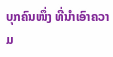ບຸກຄົນໜຶ່ງ ທີ່ນໍາເອົາຄວາມ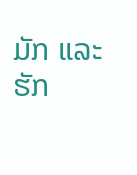ມັກ ແລະ ຮັກ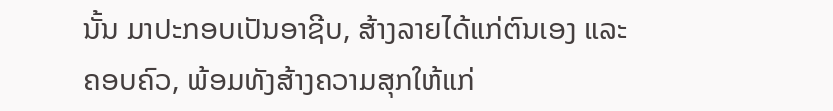ນັ້ນ ມາປະກອບເປັນອາຊີບ, ສ້າງລາຍໄດ້ແກ່ຕົນເອງ ແລະ ຄອບຄົວ, ພ້ອມທັງສ້າງຄວາມສຸກໃຫ້ແກ່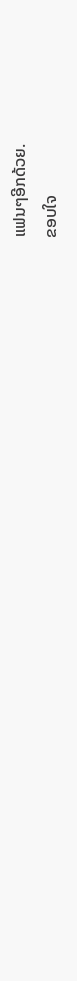ແຟນໆອີກດ້ວຍ.
ຂອບໃຈ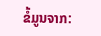ຂໍ້ມູນຈາກ: